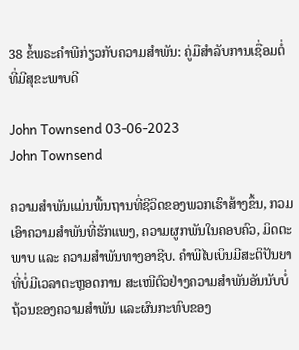38 ຂໍ້ພຣະຄໍາພີກ່ຽວກັບຄວາມສໍາພັນ: ຄູ່ມືສໍາລັບການເຊື່ອມຕໍ່ທີ່ມີສຸຂະພາບດີ

John Townsend 03-06-2023
John Townsend

ຄວາມສຳພັນແມ່ນພື້ນຖານທີ່ຊີວິດຂອງພວກເຮົາສ້າງຂຶ້ນ, ກວມເອົາຄວາມສຳພັນທີ່ຮັກແພງ, ຄວາມຜູກພັນໃນຄອບຄົວ, ມິດຕະພາບ ແລະ ຄວາມສຳພັນທາງອາຊີບ. ຄຳພີໄບເບິນມີສະຕິປັນຍາທີ່ບໍ່ມີເວລາຕະຫຼອດການ ສະເໜີຕົວຢ່າງຄວາມສຳພັນອັນນັບບໍ່ຖ້ວນຂອງຄວາມສຳພັນ ແລະຜົນກະທົບຂອງ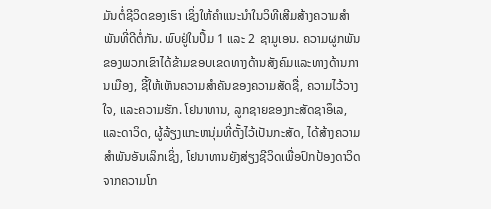ມັນຕໍ່ຊີວິດຂອງເຮົາ ເຊິ່ງໃຫ້ຄຳແນະນຳໃນວິທີເສີມສ້າງຄວາມສຳພັນທີ່ດີຕໍ່ກັນ. ພົບຢູ່ໃນປຶ້ມ 1 ແລະ 2 ຊາມູເອນ. ຄວາມຜູກພັນຂອງພວກເຂົາໄດ້ຂ້າມຂອບເຂດທາງດ້ານສັງຄົມແລະທາງດ້ານການເມືອງ, ຊີ້ໃຫ້ເຫັນຄວາມສໍາຄັນຂອງຄວາມສັດຊື່, ຄວາມໄວ້ວາງໃຈ, ແລະຄວາມຮັກ. ໂຢນາທານ, ລູກຊາຍຂອງກະສັດຊາອຶເລ, ແລະດາວິດ, ຜູ້ລ້ຽງແກະຫນຸ່ມທີ່ຕັ້ງໄວ້ເປັນກະສັດ, ໄດ້ສ້າງຄວາມສໍາພັນອັນເລິກເຊິ່ງ, ໂຢນາທານຍັງສ່ຽງຊີວິດເພື່ອປົກປ້ອງດາວິດຈາກຄວາມໂກ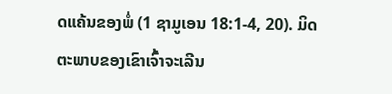ດແຄ້ນຂອງພໍ່ (1 ຊາມູເອນ 18:1-4, 20). ມິດຕະພາບຂອງເຂົາເຈົ້າຈະເລີນ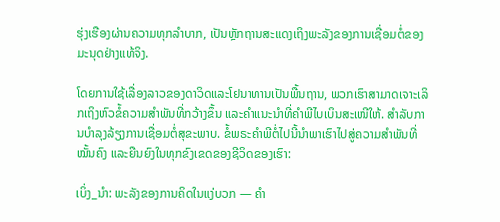ຮຸ່ງເຮືອງຜ່ານຄວາມທຸກລໍາບາກ, ເປັນຫຼັກຖານສະແດງເຖິງພະລັງຂອງການເຊື່ອມຕໍ່ຂອງມະນຸດຢ່າງແທ້ຈິງ.

ໂດຍການໃຊ້ເລື່ອງລາວຂອງດາວິດແລະໂຢນາທານເປັນພື້ນຖານ, ພວກເຮົາສາມາດເຈາະເລິກເຖິງຫົວຂໍ້ຄວາມສຳພັນທີ່ກວ້າງຂຶ້ນ ແລະຄໍາແນະນໍາທີ່ຄໍາພີໄບເບິນສະເໜີໃຫ້. ສໍາລັບການບໍາລຸງລ້ຽງການເຊື່ອມຕໍ່ສຸຂະພາບ. ຂໍ້ພຣະຄໍາພີຕໍ່ໄປນີ້ນໍາພາເຮົາໄປສູ່ຄວາມສຳພັນທີ່ໝັ້ນຄົງ ແລະຍືນຍົງໃນທຸກຂົງເຂດຂອງຊີວິດຂອງເຮົາ:

ເບິ່ງ_ນຳ: ພະລັງຂອງການຄິດໃນແງ່ບວກ — ຄໍາ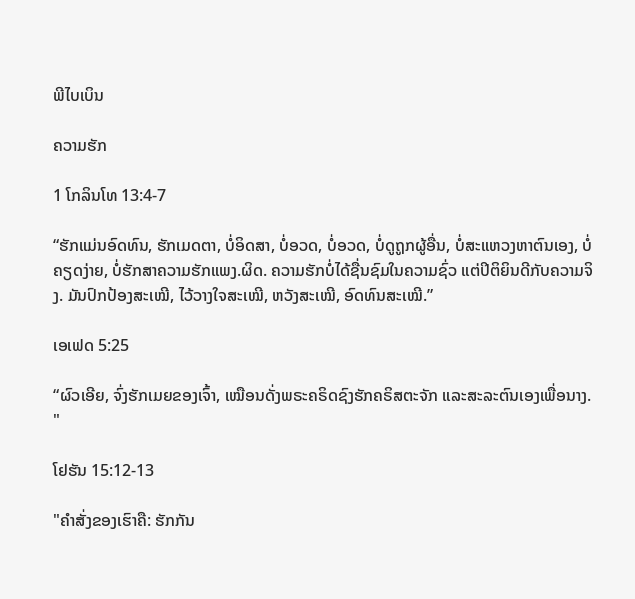ພີໄບເບິນ

ຄວາມຮັກ

1 ໂກລິນໂທ 13:4-7

“ຮັກແມ່ນອົດທົນ, ຮັກເມດຕາ, ບໍ່ອິດສາ, ບໍ່ອວດ, ບໍ່ອວດ, ບໍ່ດູຖູກຜູ້ອື່ນ, ບໍ່ສະແຫວງຫາຕົນເອງ, ບໍ່ຄຽດງ່າຍ, ບໍ່ຮັກສາຄວາມຮັກແພງ.ຜິດ. ຄວາມຮັກບໍ່ໄດ້ຊື່ນຊົມໃນຄວາມຊົ່ວ ແຕ່ປິຕິຍິນດີກັບຄວາມຈິງ. ມັນປົກປ້ອງສະເໝີ, ໄວ້ວາງໃຈສະເໝີ, ຫວັງສະເໝີ, ອົດທົນສະເໝີ.”

ເອເຟດ 5:25

“ຜົວເອີຍ, ຈົ່ງຮັກເມຍຂອງເຈົ້າ, ເໝືອນດັ່ງພຣະຄຣິດຊົງຮັກຄຣິສຕະຈັກ ແລະສະລະຕົນເອງເພື່ອນາງ. "

ໂຢຮັນ 15:12-13

"ຄຳສັ່ງຂອງເຮົາຄື: ຮັກກັນ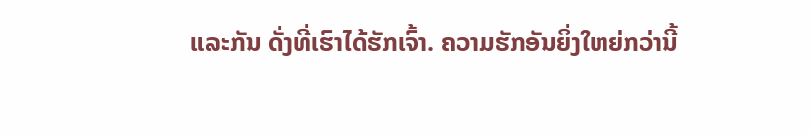ແລະກັນ ດັ່ງທີ່ເຮົາໄດ້ຮັກເຈົ້າ. ຄວາມຮັກອັນຍິ່ງໃຫຍ່ກວ່ານີ້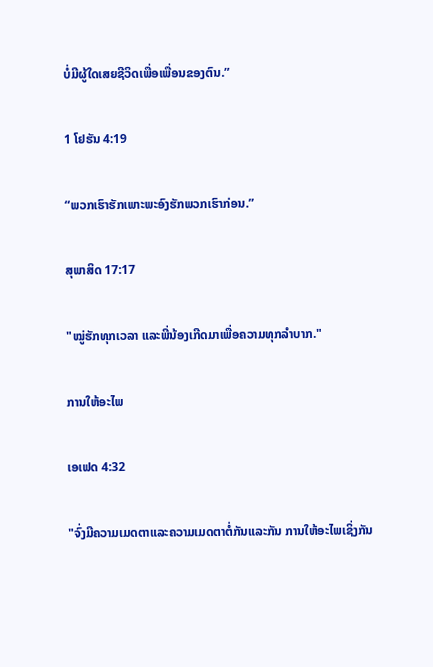ບໍ່ມີຜູ້ໃດເສຍຊີວິດເພື່ອເພື່ອນຂອງຕົນ.”

1 ໂຢຮັນ 4:19

“ພວກເຮົາຮັກເພາະພະອົງຮັກພວກເຮົາກ່ອນ.”

ສຸພາສິດ 17:17

"ໝູ່ຮັກທຸກເວລາ ແລະພີ່ນ້ອງເກີດມາເພື່ອຄວາມທຸກລຳບາກ."

ການໃຫ້ອະໄພ

ເອເຟດ 4:32

"ຈົ່ງມີຄວາມເມດຕາແລະຄວາມເມດຕາຕໍ່ກັນແລະກັນ ການໃຫ້ອະໄພເຊິ່ງກັນ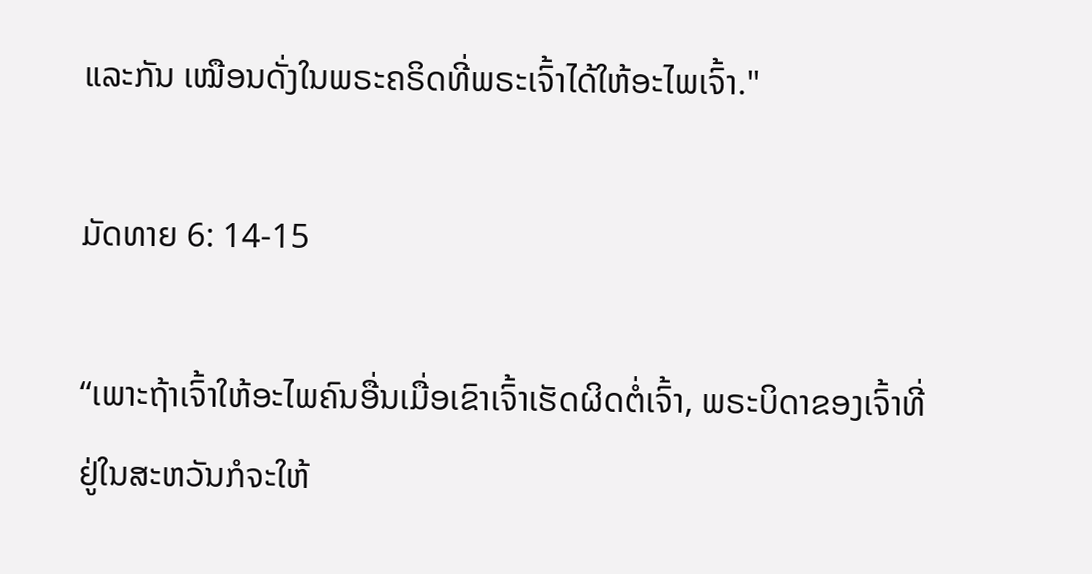ແລະກັນ ເໝືອນດັ່ງໃນພຣະຄຣິດທີ່ພຣະເຈົ້າໄດ້ໃຫ້ອະໄພເຈົ້າ."

ມັດທາຍ 6: 14-15

“ເພາະຖ້າເຈົ້າໃຫ້ອະໄພຄົນອື່ນເມື່ອເຂົາເຈົ້າເຮັດຜິດຕໍ່ເຈົ້າ, ພຣະບິດາຂອງເຈົ້າທີ່ຢູ່ໃນສະຫວັນກໍຈະໃຫ້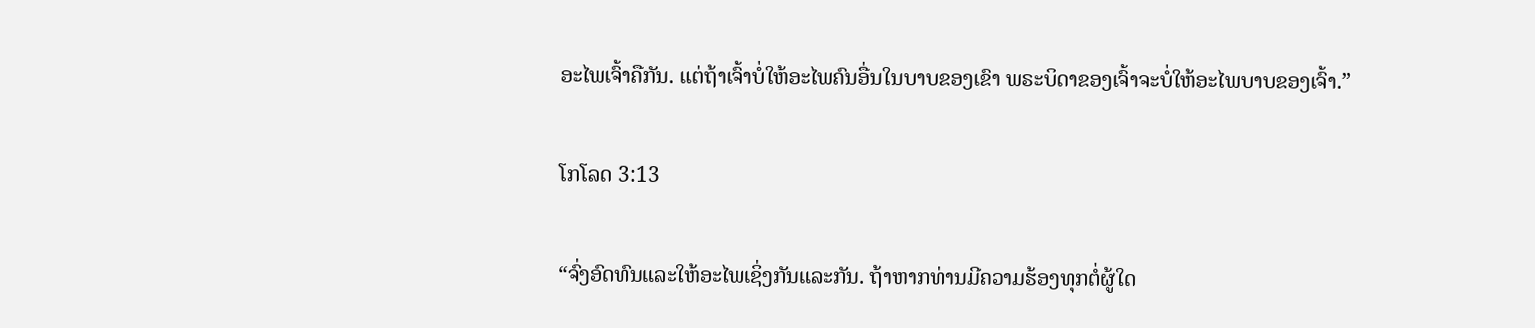ອະໄພເຈົ້າຄືກັນ. ແຕ່ຖ້າເຈົ້າບໍ່ໃຫ້ອະໄພຄົນອື່ນໃນບາບຂອງເຂົາ ພຣະບິດາຂອງເຈົ້າຈະບໍ່ໃຫ້ອະໄພບາບຂອງເຈົ້າ.”

ໂກໂລດ 3:13

“ຈົ່ງອົດທົນແລະໃຫ້ອະໄພເຊິ່ງກັນແລະກັນ. ຖ້າຫາກທ່ານມີຄວາມຮ້ອງທຸກຕໍ່ຜູ້ໃດ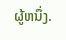ຜູ້ຫນຶ່ງ.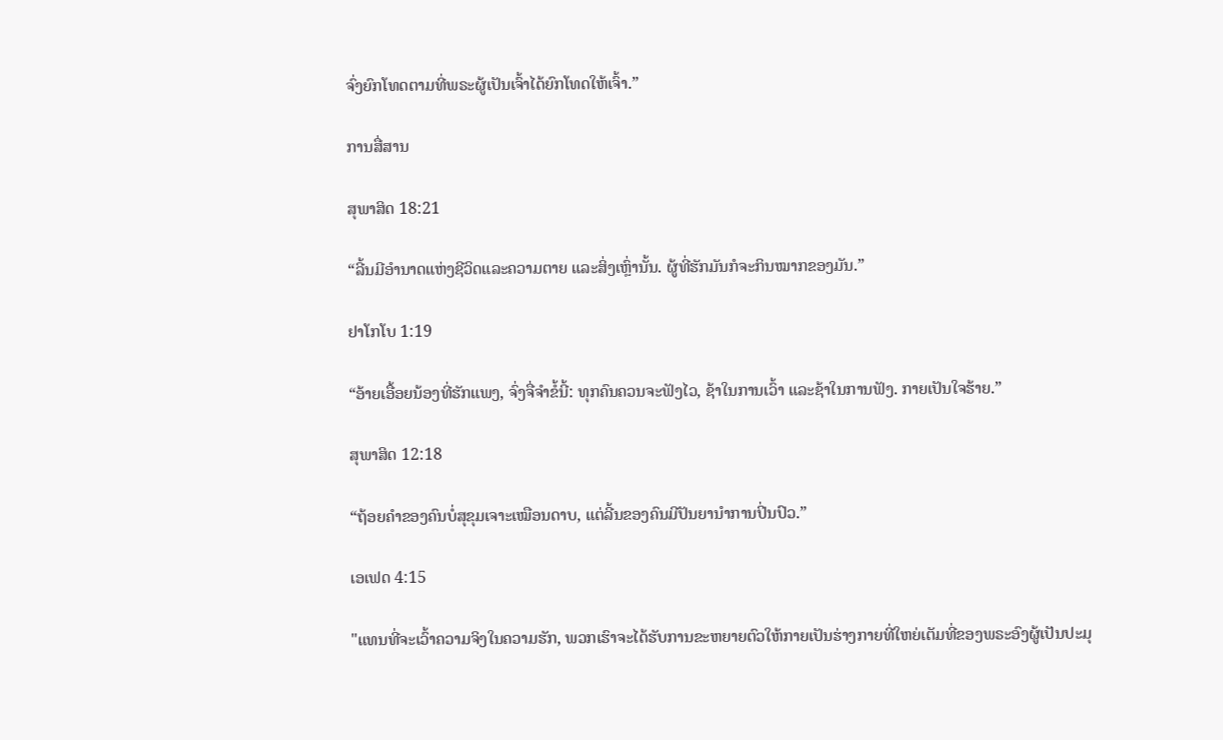ຈົ່ງຍົກໂທດຕາມທີ່ພຣະຜູ້ເປັນເຈົ້າໄດ້ຍົກໂທດໃຫ້ເຈົ້າ.”

ການສື່ສານ

ສຸພາສິດ 18:21

“ລີ້ນມີອຳນາດແຫ່ງຊີວິດແລະຄວາມຕາຍ ແລະສິ່ງເຫຼົ່ານັ້ນ. ຜູ້ທີ່ຮັກມັນກໍຈະກິນໝາກຂອງມັນ.”

ຢາໂກໂບ 1:19

“ອ້າຍເອື້ອຍນ້ອງທີ່ຮັກແພງ, ຈົ່ງຈື່ຈຳຂໍ້ນີ້: ທຸກຄົນຄວນຈະຟັງໄວ, ຊ້າໃນການເວົ້າ ແລະຊ້າໃນການຟັງ. ກາຍເປັນໃຈຮ້າຍ.”

ສຸພາສິດ 12:18

“ຖ້ອຍຄຳຂອງຄົນບໍ່ສຸຂຸມເຈາະເໝືອນດາບ, ແຕ່ລີ້ນຂອງຄົນມີປັນຍານຳການປິ່ນປົວ.”

ເອເຟດ 4:15

"ແທນທີ່ຈະເວົ້າຄວາມຈິງໃນຄວາມຮັກ, ພວກເຮົາຈະໄດ້ຮັບການຂະຫຍາຍຕົວໃຫ້ກາຍເປັນຮ່າງກາຍທີ່ໃຫຍ່ເຕັມທີ່ຂອງພຣະອົງຜູ້ເປັນປະມຸ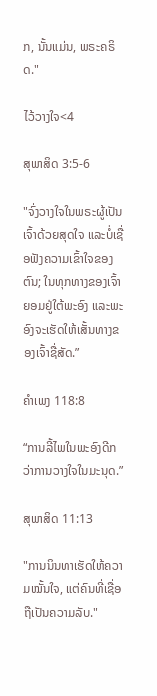ກ, ນັ້ນແມ່ນ, ພຣະຄຣິດ."

ໄວ້ວາງໃຈ<4

ສຸພາສິດ 3:5-6

"ຈົ່ງວາງໃຈໃນພຣະຜູ້ເປັນເຈົ້າດ້ວຍສຸດໃຈ ແລະບໍ່ເຊື່ອຟັງຄວາມເຂົ້າໃຈຂອງຕົນ; ໃນທຸກທາງຂອງເຈົ້າຍອມຢູ່ໃຕ້ພະອົງ ແລະພະອົງຈະເຮັດໃຫ້ເສັ້ນທາງຂອງເຈົ້າຊື່ສັດ.”

ຄຳເພງ 118:8

“ການລີ້ໄພໃນພະອົງດີກວ່າການວາງໃຈໃນມະນຸດ.”

ສຸພາສິດ 11:13

"ການນິນທາເຮັດໃຫ້ຄວາມໝັ້ນໃຈ, ແຕ່ຄົນທີ່ເຊື່ອຖືເປັນຄວາມລັບ."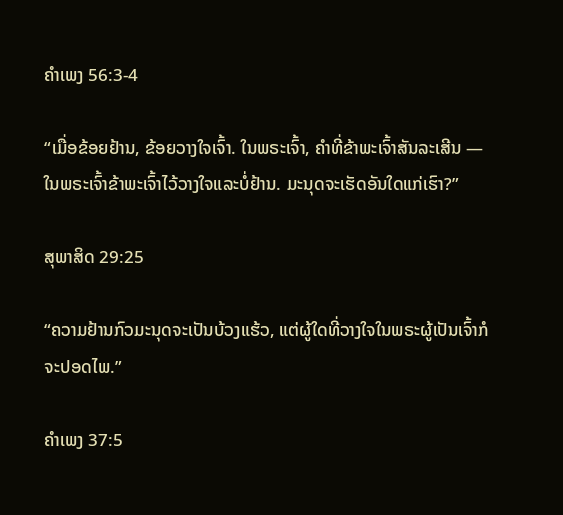ຄຳເພງ 56:3-4

“ເມື່ອຂ້ອຍຢ້ານ, ຂ້ອຍວາງໃຈເຈົ້າ. ໃນພຣະເຈົ້າ, ຄໍາທີ່ຂ້າພະເຈົ້າສັນລະເສີນ — ໃນພຣະເຈົ້າຂ້າພະເຈົ້າໄວ້ວາງໃຈແລະບໍ່ຢ້ານ. ມະນຸດຈະເຮັດອັນໃດແກ່ເຮົາ?”

ສຸພາສິດ 29:25

“ຄວາມຢ້ານກົວມະນຸດຈະເປັນບ້ວງແຮ້ວ, ແຕ່ຜູ້ໃດທີ່ວາງໃຈໃນພຣະຜູ້ເປັນເຈົ້າກໍຈະປອດໄພ.”

ຄຳເພງ 37:5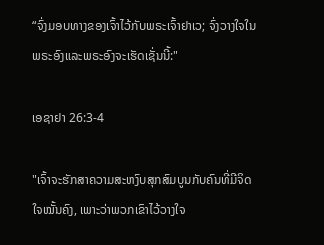“ຈົ່ງມອບທາງຂອງເຈົ້າໄວ້ກັບພຣະເຈົ້າຢາເວ; ຈົ່ງວາງໃຈໃນພຣະອົງແລະພຣະອົງຈະເຮັດເຊັ່ນນີ້:"

ເອຊາຢາ 26:3-4

"ເຈົ້າຈະຮັກສາຄວາມສະຫງົບສຸກສົມບູນກັບຄົນທີ່ມີຈິດໃຈໝັ້ນຄົງ, ເພາະວ່າພວກເຂົາໄວ້ວາງໃຈ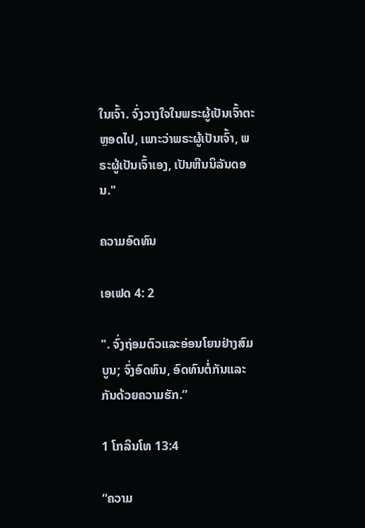ໃນເຈົ້າ. ຈົ່ງວາງໃຈໃນພຣະຜູ້ເປັນເຈົ້າຕະຫຼອດໄປ, ເພາະວ່າພຣະຜູ້ເປັນເຈົ້າ, ພຣະຜູ້ເປັນເຈົ້າເອງ, ເປັນຫີນນິລັນດອນ."

ຄວາມອົດທົນ

ເອເຟດ 4: 2

". ຈົ່ງຖ່ອມຕົວແລະອ່ອນໂຍນຢ່າງສົມບູນ; ຈົ່ງອົດທົນ, ອົດທົນຕໍ່ກັນແລະກັນດ້ວຍຄວາມຮັກ.”

1 ໂກລິນໂທ 13:4

“ຄວາມ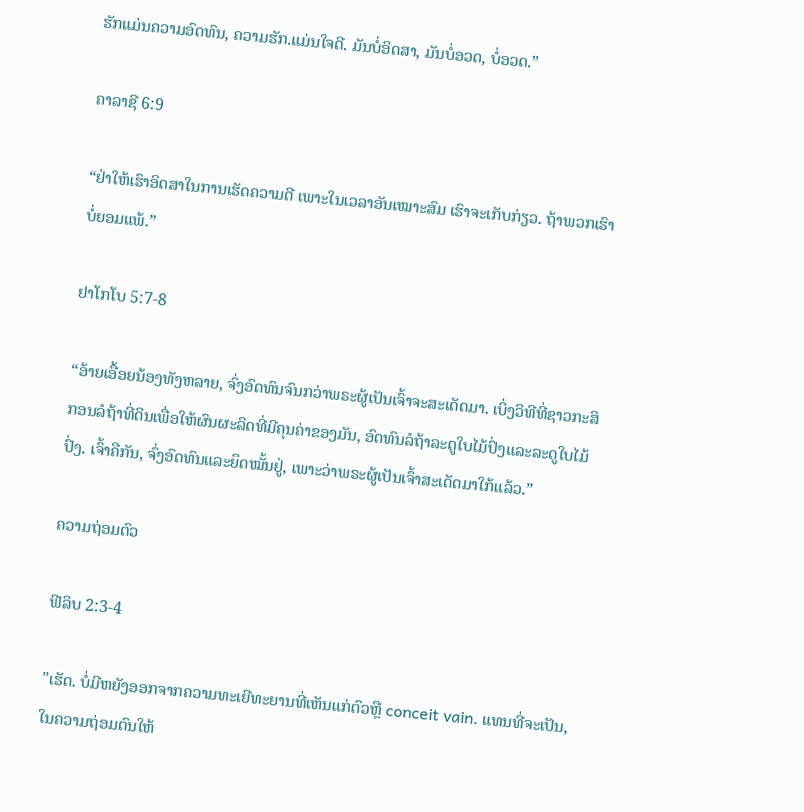ຮັກແມ່ນຄວາມອົດທົນ, ຄວາມຮັກ.ແມ່ນໃຈດີ. ມັນບໍ່ອິດສາ, ມັນບໍ່ອວດ, ບໍ່ອວດ.”

ຄາລາຊີ 6:9

“ຢ່າໃຫ້ເຮົາອິດສາໃນການເຮັດຄວາມດີ ເພາະໃນເວລາອັນເໝາະສົມ ເຮົາຈະເກັບກ່ຽວ. ຖ້າພວກເຮົາບໍ່ຍອມແພ້.”

ຢາໂກໂບ 5:7-8

“ອ້າຍເອື້ອຍນ້ອງທັງຫລາຍ, ຈົ່ງອົດທົນຈົນກວ່າພຣະຜູ້ເປັນເຈົ້າຈະສະເດັດມາ. ເບິ່ງວິທີທີ່ຊາວກະສິກອນລໍຖ້າທີ່ດິນເພື່ອໃຫ້ຜົນຜະລິດທີ່ມີຄຸນຄ່າຂອງມັນ, ອົດທົນລໍຖ້າລະດູໃບໄມ້ປົ່ງແລະລະດູໃບໄມ້ປົ່ງ. ເຈົ້າຄືກັນ, ຈົ່ງອົດທົນແລະຍຶດໝັ້ນຢູ່, ເພາະວ່າພຣະຜູ້ເປັນເຈົ້າສະເດັດມາໃກ້ແລ້ວ.”

ຄວາມຖ່ອມຕົວ

ຟີລິບ 2:3-4

"ເຮັດ. ບໍ່ມີຫຍັງອອກຈາກຄວາມທະເຍີທະຍານທີ່ເຫັນແກ່ຕົວຫຼື conceit vain. ແທນທີ່ຈະເປັນ, ໃນຄວາມຖ່ອມຕົນໃຫ້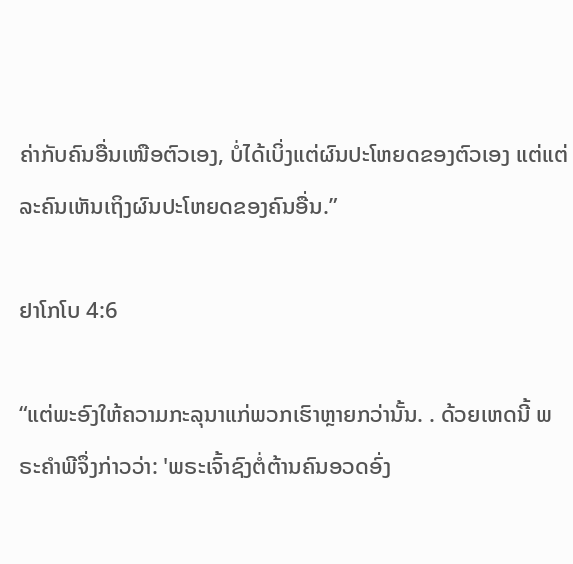ຄ່າກັບຄົນອື່ນເໜືອຕົວເອງ, ບໍ່ໄດ້ເບິ່ງແຕ່ຜົນປະໂຫຍດຂອງຕົວເອງ ແຕ່ແຕ່ລະຄົນເຫັນເຖິງຜົນປະໂຫຍດຂອງຄົນອື່ນ.”

ຢາໂກໂບ 4:6

“ແຕ່ພະອົງໃຫ້ຄວາມກະລຸນາແກ່ພວກເຮົາຫຼາຍກວ່ານັ້ນ. . ດ້ວຍເຫດນີ້ ພຣະຄຳພີຈຶ່ງກ່າວວ່າ: 'ພຣະເຈົ້າຊົງຕໍ່ຕ້ານຄົນອວດອົ່ງ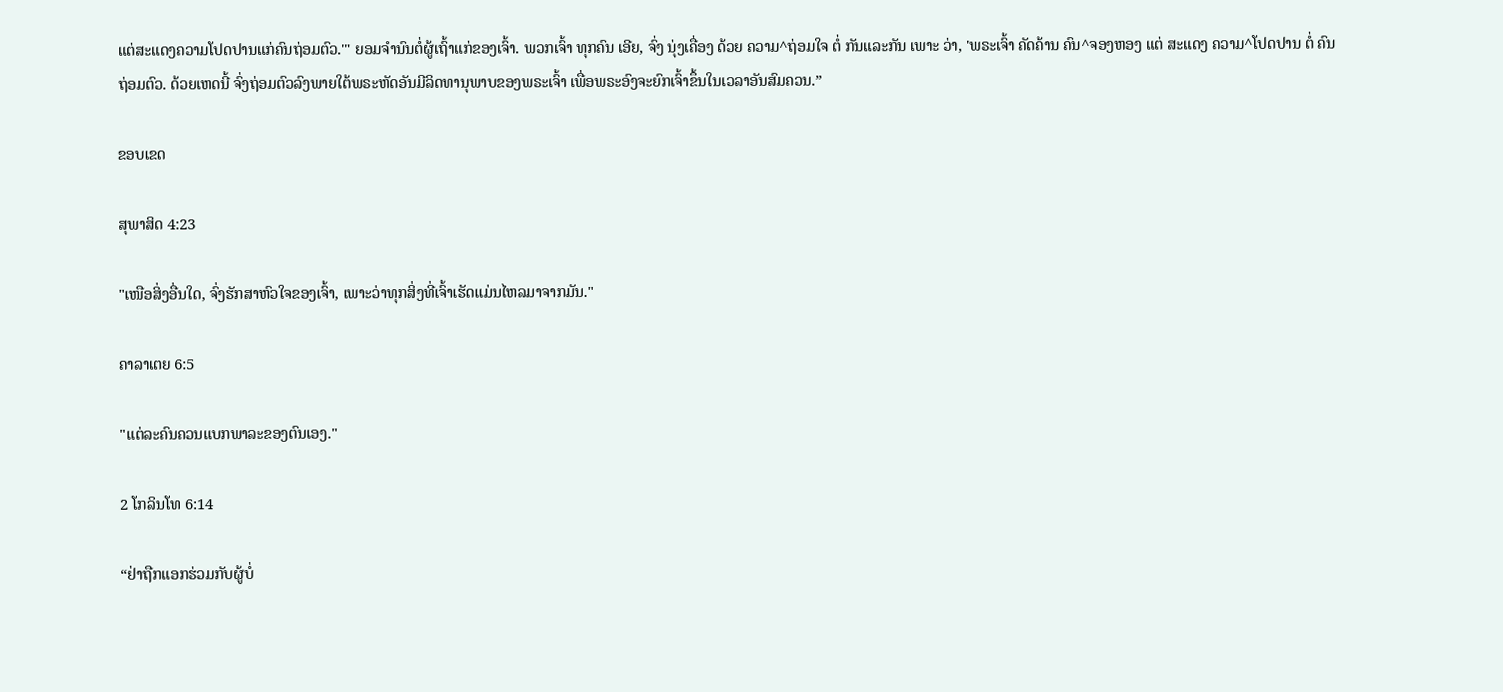ແຕ່ສະແດງຄວາມໂປດປານແກ່ຄົນຖ່ອມຕົວ.'" ຍອມຈຳນົນຕໍ່ຜູ້ເຖົ້າແກ່ຂອງເຈົ້າ. ພວກເຈົ້າ ທຸກຄົນ ເອີຍ, ຈົ່ງ ນຸ່ງເຄື່ອງ ດ້ວຍ ຄວາມ^ຖ່ອມໃຈ ຕໍ່ ກັນແລະກັນ ເພາະ ວ່າ, 'ພຣະເຈົ້າ ຄັດຄ້ານ ຄົນ^ຈອງຫອງ ແຕ່ ສະແດງ ຄວາມ^ໂປດປານ ຕໍ່ ຄົນ ຖ່ອມຕົວ. ດ້ວຍເຫດນີ້ ຈົ່ງຖ່ອມຕົວລົງພາຍໃຕ້ພຣະຫັດອັນມີລິດທານຸພາບຂອງພຣະເຈົ້າ ເພື່ອພຣະອົງຈະຍົກເຈົ້າຂຶ້ນໃນເວລາອັນສົມຄວນ.”

ຂອບເຂດ

ສຸພາສິດ 4:23

"ເໜືອສິ່ງອື່ນໃດ, ຈົ່ງຮັກສາຫົວໃຈຂອງເຈົ້າ, ເພາະວ່າທຸກສິ່ງທີ່ເຈົ້າເຮັດແມ່ນໄຫລມາຈາກມັນ."

ຄາລາເຕຍ 6:5

"ແຕ່ລະຄົນຄວນແບກພາລະຂອງຕົນເອງ."

2 ໂກລິນໂທ 6:14

“ຢ່າຖືກແອກຮ່ວມກັບຜູ້ບໍ່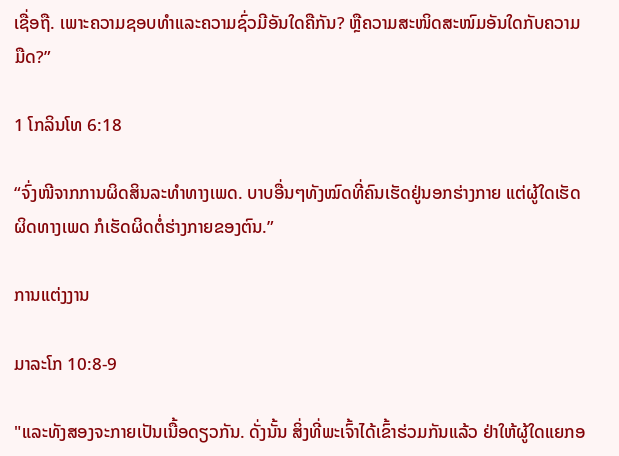ເຊື່ອຖື. ເພາະຄວາມຊອບທຳແລະຄວາມຊົ່ວມີອັນໃດຄືກັນ? ຫຼືຄວາມສະໜິດສະໜົມອັນໃດກັບຄວາມມືດ?”

1 ໂກລິນໂທ 6:18

“ຈົ່ງໜີຈາກການຜິດສິນລະທຳທາງເພດ. ບາບອື່ນໆທັງໝົດທີ່ຄົນເຮັດຢູ່ນອກຮ່າງກາຍ ແຕ່ຜູ້ໃດເຮັດຜິດທາງເພດ ກໍເຮັດຜິດຕໍ່ຮ່າງກາຍຂອງຕົນ.”

ການແຕ່ງງານ

ມາລະໂກ 10:8-9

"ແລະທັງສອງຈະກາຍເປັນເນື້ອດຽວກັນ. ດັ່ງນັ້ນ ສິ່ງທີ່ພະເຈົ້າໄດ້ເຂົ້າຮ່ວມກັນແລ້ວ ຢ່າໃຫ້ຜູ້ໃດແຍກອ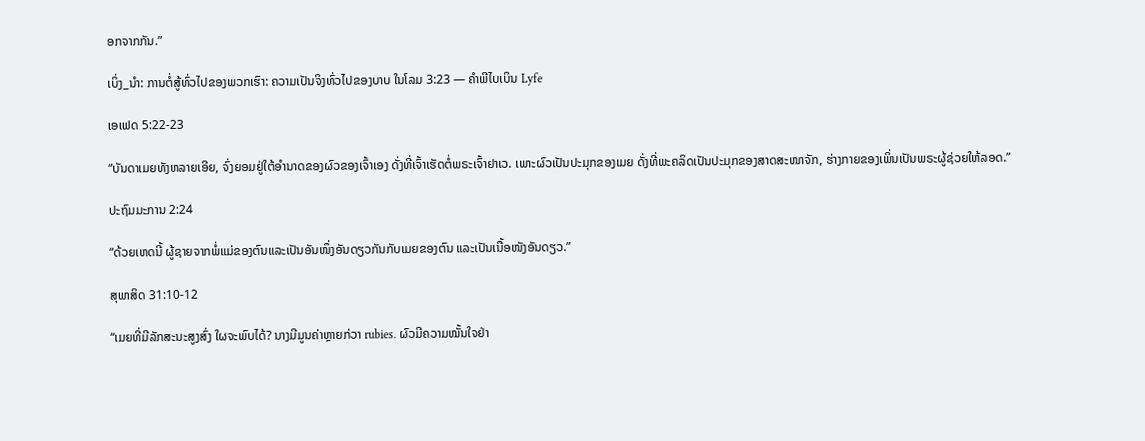ອກຈາກກັນ.”

ເບິ່ງ_ນຳ: ການຕໍ່ສູ້ທົ່ວໄປຂອງພວກເຮົາ: ຄວາມເປັນຈິງທົ່ວໄປຂອງບາບ ໃນໂລມ 3:23 — ຄໍາພີໄບເບິນ Lyfe

ເອເຟດ 5:22-23

“ບັນດາເມຍທັງຫລາຍເອີຍ, ຈົ່ງຍອມຢູ່ໃຕ້ອຳນາດຂອງຜົວຂອງເຈົ້າເອງ ດັ່ງທີ່ເຈົ້າເຮັດຕໍ່ພຣະເຈົ້າຢາເວ. ເພາະຜົວເປັນປະມຸກຂອງເມຍ ດັ່ງທີ່ພະຄລິດເປັນປະມຸກຂອງສາດສະໜາຈັກ, ຮ່າງກາຍຂອງເພິ່ນເປັນພຣະຜູ້ຊ່ວຍໃຫ້ລອດ.”

ປະຖົມມະການ 2:24

“ດ້ວຍເຫດນີ້ ຜູ້ຊາຍຈາກພໍ່ແມ່ຂອງຕົນແລະເປັນອັນໜຶ່ງອັນດຽວກັນກັບເມຍຂອງຕົນ ແລະເປັນເນື້ອໜັງອັນດຽວ.”

ສຸພາສິດ 31:10-12

“ເມຍທີ່ມີລັກສະນະສູງສົ່ງ ໃຜຈະພົບໄດ້? ນາງມີມູນຄ່າຫຼາຍກ່ວາ rubies. ຜົວມີຄວາມໝັ້ນໃຈຢ່າ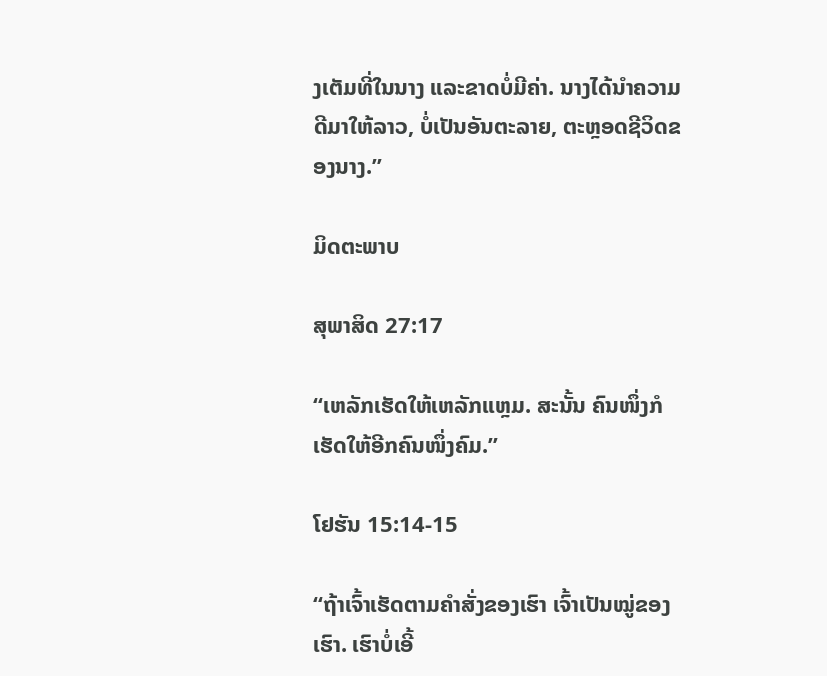ງເຕັມທີ່ໃນນາງ ແລະຂາດບໍ່ມີຄ່າ. ນາງໄດ້ນຳຄວາມດີມາໃຫ້ລາວ, ບໍ່ເປັນອັນຕະລາຍ, ຕະຫຼອດຊີວິດຂອງນາງ.”

ມິດຕະພາບ

ສຸພາສິດ 27:17

“ເຫລັກເຮັດໃຫ້ເຫລັກແຫຼມ. ສະນັ້ນ ຄົນໜຶ່ງກໍເຮັດໃຫ້ອີກຄົນໜຶ່ງຄົມ.”

ໂຢຮັນ 15:14-15

“ຖ້າເຈົ້າເຮັດຕາມຄຳສັ່ງຂອງເຮົາ ເຈົ້າເປັນໝູ່ຂອງເຮົາ. ເຮົາບໍ່ເອີ້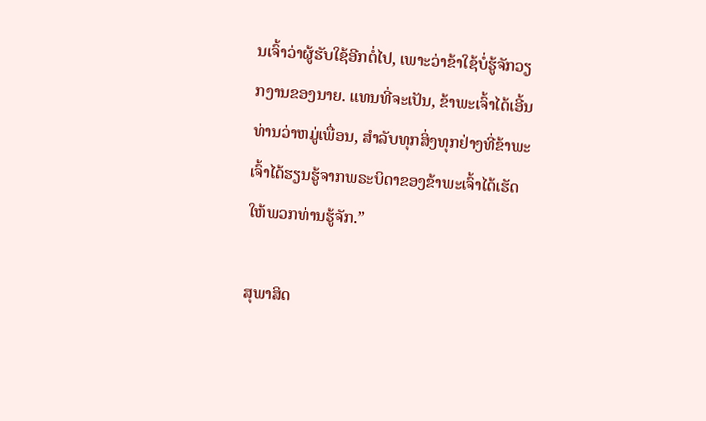ນເຈົ້າວ່າຜູ້ຮັບໃຊ້ອີກຕໍ່ໄປ, ເພາະວ່າຂ້າໃຊ້ບໍ່ຮູ້ຈັກວຽກງານຂອງນາຍ. ແທນທີ່ຈະເປັນ, ຂ້າພະເຈົ້າໄດ້ເອີ້ນທ່ານວ່າຫມູ່ເພື່ອນ, ສໍາລັບທຸກສິ່ງທຸກຢ່າງທີ່ຂ້າພະເຈົ້າໄດ້ຮຽນຮູ້ຈາກພຣະບິດາຂອງຂ້າພະເຈົ້າໄດ້ເຮັດໃຫ້ພວກທ່ານຮູ້ຈັກ.”

ສຸພາສິດ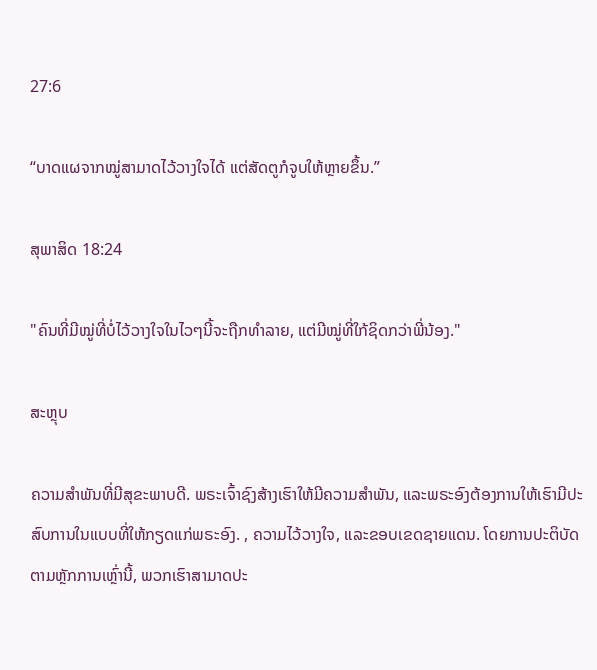27:6

“ບາດແຜຈາກໝູ່ສາມາດໄວ້ວາງໃຈໄດ້ ແຕ່ສັດຕູກໍຈູບໃຫ້ຫຼາຍຂຶ້ນ.”

ສຸພາສິດ 18:24

"ຄົນທີ່ມີໝູ່ທີ່ບໍ່ໄວ້ວາງໃຈໃນໄວໆນີ້ຈະຖືກທຳລາຍ, ແຕ່ມີໝູ່ທີ່ໃກ້ຊິດກວ່າພີ່ນ້ອງ."

ສະຫຼຸບ

ຄວາມສຳພັນທີ່ມີສຸຂະພາບດີ. ພຣະເຈົ້າຊົງສ້າງເຮົາໃຫ້ມີຄວາມສໍາພັນ, ແລະພຣະອົງຕ້ອງການໃຫ້ເຮົາມີປະສົບການໃນແບບທີ່ໃຫ້ກຽດແກ່ພຣະອົງ. , ຄວາມໄວ້ວາງໃຈ, ແລະຂອບເຂດຊາຍແດນ. ໂດຍການປະຕິບັດຕາມຫຼັກການເຫຼົ່ານີ້, ພວກເຮົາສາມາດປະ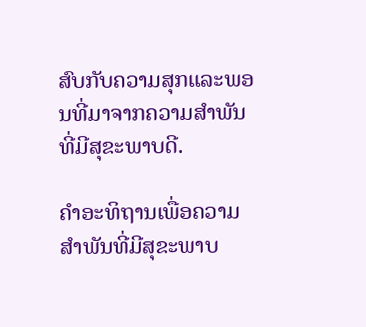ສົບກັບຄວາມສຸກແລະພອນທີ່ມາຈາກຄວາມສໍາພັນທີ່ມີສຸຂະພາບດີ.

ຄໍາອະທິຖານເພື່ອຄວາມສໍາພັນທີ່ມີສຸຂະພາບ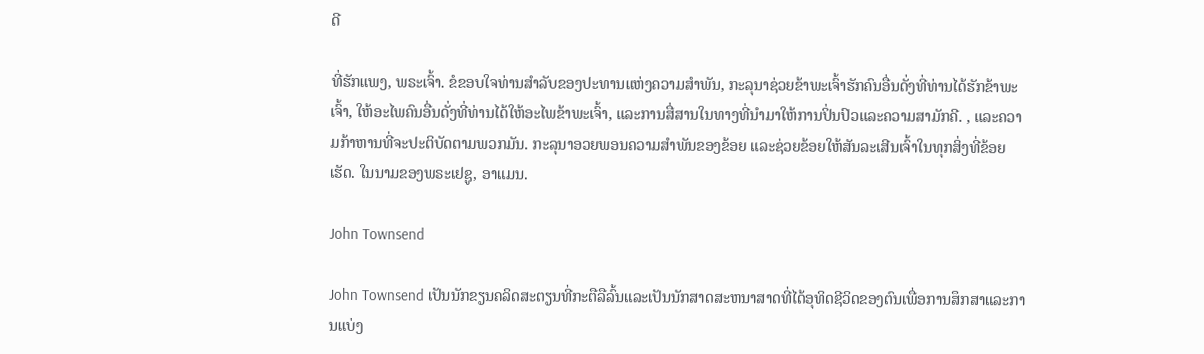ດີ

ທີ່ຮັກແພງ, ພຣະເຈົ້າ. ຂໍຂອບໃຈທ່ານສໍາລັບຂອງປະທານແຫ່ງຄວາມສໍາພັນ, ກະລຸນາຊ່ວຍຂ້າພະເຈົ້າຮັກຄົນອື່ນດັ່ງທີ່ທ່ານໄດ້ຮັກຂ້າພະເຈົ້າ, ໃຫ້ອະໄພຄົນອື່ນດັ່ງທີ່ທ່ານໄດ້ໃຫ້ອະໄພຂ້າພະເຈົ້າ, ແລະການສື່ສານໃນທາງທີ່ນໍາມາໃຫ້ການປິ່ນປົວແລະຄວາມສາມັກຄີ. , ແລະຄວາມກ້າຫານທີ່ຈະປະຕິບັດຕາມພວກມັນ. ກະລຸນາອວຍພອນຄວາມສຳພັນຂອງຂ້ອຍ ແລະຊ່ວຍຂ້ອຍໃຫ້ສັນລະເສີນເຈົ້າໃນທຸກສິ່ງທີ່ຂ້ອຍເຮັດ. ໃນນາມຂອງພຣະເຢຊູ, ອາແມນ.

John Townsend

John Townsend ເປັນນັກຂຽນຄລິດສະຕຽນທີ່ກະຕືລືລົ້ນແລະເປັນນັກສາດສະຫນາສາດທີ່ໄດ້ອຸທິດຊີວິດຂອງຕົນເພື່ອການສຶກສາແລະການແບ່ງ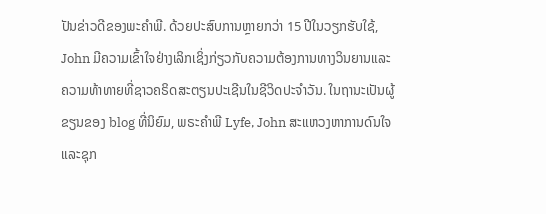ປັນຂ່າວດີຂອງພະຄໍາພີ. ດ້ວຍປະສົບການຫຼາຍກວ່າ 15 ປີໃນວຽກຮັບໃຊ້, John ມີຄວາມເຂົ້າໃຈຢ່າງເລິກເຊິ່ງກ່ຽວກັບຄວາມຕ້ອງການທາງວິນຍານແລະຄວາມທ້າທາຍທີ່ຊາວຄຣິດສະຕຽນປະເຊີນໃນຊີວິດປະຈໍາວັນ. ໃນຖານະເປັນຜູ້ຂຽນຂອງ blog ທີ່ນິຍົມ, ພຣະຄໍາພີ Lyfe, John ສະແຫວງຫາການດົນໃຈແລະຊຸກ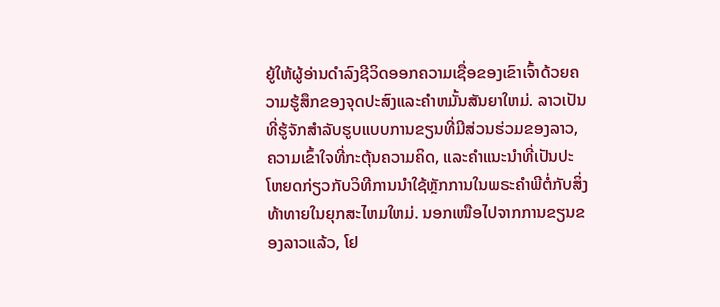ຍູ້ໃຫ້ຜູ້ອ່ານດໍາລົງຊີວິດອອກຄວາມເຊື່ອຂອງເຂົາເຈົ້າດ້ວຍຄວາມຮູ້ສຶກຂອງຈຸດປະສົງແລະຄໍາຫມັ້ນສັນຍາໃຫມ່. ລາວເປັນທີ່ຮູ້ຈັກສໍາລັບຮູບແບບການຂຽນທີ່ມີສ່ວນຮ່ວມຂອງລາວ, ຄວາມເຂົ້າໃຈທີ່ກະຕຸ້ນຄວາມຄິດ, ແລະຄໍາແນະນໍາທີ່ເປັນປະໂຫຍດກ່ຽວກັບວິທີການນໍາໃຊ້ຫຼັກການໃນພຣະຄໍາພີຕໍ່ກັບສິ່ງທ້າທາຍໃນຍຸກສະໄຫມໃຫມ່. ນອກເໜືອໄປຈາກການຂຽນຂອງລາວແລ້ວ, ໂຢ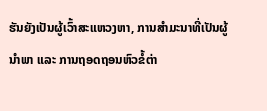ຮັນຍັງເປັນຜູ້ເວົ້າສະແຫວງຫາ, ການສຳມະນາທີ່ເປັນຜູ້ນຳພາ ແລະ ການຖອດຖອນຫົວຂໍ້ຕ່າ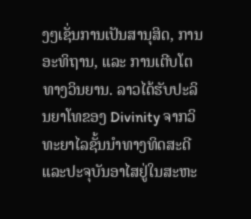ງໆເຊັ່ນການເປັນສານຸສິດ, ການອະທິຖານ, ແລະ ການເຕີບໂຕທາງວິນຍານ. ລາວໄດ້ຮັບປະລິນຍາໂທຂອງ Divinity ຈາກວິທະຍາໄລຊັ້ນນໍາທາງທິດສະດີແລະປະຈຸບັນອາໄສຢູ່ໃນສະຫະ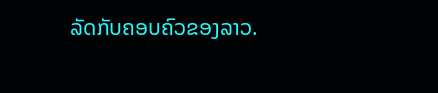ລັດກັບຄອບຄົວຂອງລາວ.